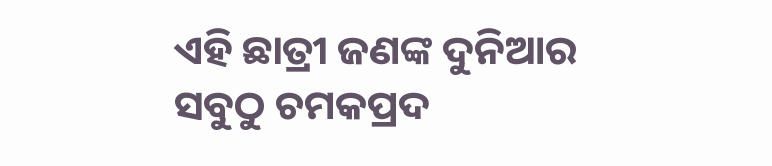ଏହି ଛାତ୍ରୀ ଜଣଙ୍କ ଦୁନିଆର ସବୁଠୁ ଚମକପ୍ରଦ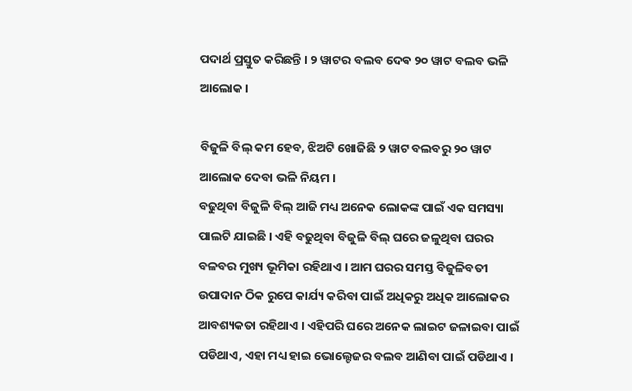ପଦାର୍ଥ ପ୍ରସ୍ତୁତ କରିଛନ୍ତି । ୨ ୱାଟର ବଲବ ଦେଵ ୨୦ ୱାଟ ବଲବ ଭଳି ଆଲୋକ ।

ବିଜୁଳି ବିଲ୍ କମ ହେବ, ଝିଅଟି ଖୋଜିଛି ୨ ୱାଟ ବଲବରୁ ୨୦ ୱାଟ ଆଲୋକ ଦେବା ଭଳି ନିୟମ ।
ବଢୁଥିବା ବିଜୁଳି ବିଲ୍ ଆଜି ମଧ୍ୟ ଅନେକ ଲୋକଙ୍କ ପାଇଁ ଏକ ସମସ୍ୟା ପାଲଟି ଯାଇଛି । ଏହି ବଢୁଥିବା ବିଜୁଳି ବିଲ୍ ଘରେ ଜଳୁଥିବା ଘରର ବଳବର ମୁଖ୍ୟ ଭୂମିକା ରହିଥାଏ । ଆମ ଘରର ସମସ୍ତ ବିଜୁଳିବତୀ ଉପାଦାନ ଠିକ ରୁପେ କାର୍ଯ୍ୟ କରିବା ପାଇଁ ଅଧିକରୁ ଅଧିକ ଆଲୋକର ଆବଶ୍ୟକତା ରହିଥାଏ । ଏହିପରି ଘରେ ଅନେକ ଲାଇଟ ଜଳାଇବା ପାଇଁ ପଡିଥାଏ, ଏହା ମଧ୍ୟ ହାଇ ଭୋଲ୍ଟେଜର ବଲବ ଆଣିବା ପାଇଁ ପଡିଥାଏ ।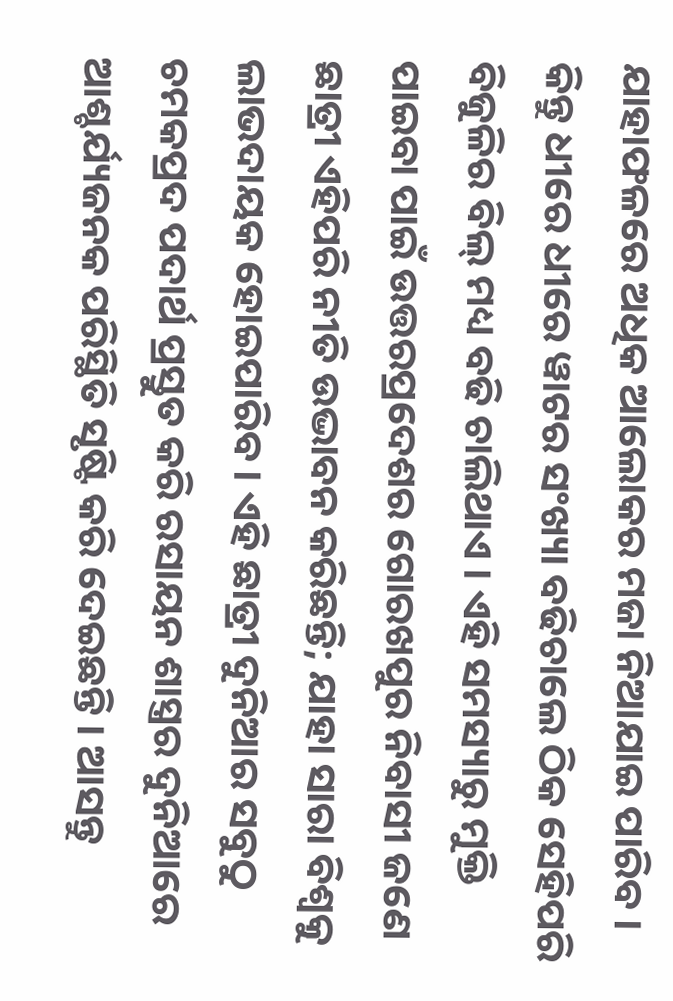ଯାହାଫଳରେ ଅଧିକ ଆଲୋକର ମଜା ନିଆଯାଇ ପାରିବ । କିନ୍ତୁ ଧୀରେ ଧୀରେ ୱାଟର ସଂଖ୍ୟା ବଢିଚାଲେ ଠିକ ସେହିପରି ବିଜୁଳିର ବିଲ୍ ମଧ୍ୟ ବଢି ଚାଲିଥାଏ । ଏହି ସମସ୍ୟାରୁ ମୁକ୍ତି ପାଇବା ପାଇଁ ଉତ୍ତରପ୍ରଦେଶର ଗୋରଖପୁର ନିବାସୀ ଜଣେ ଛାତ୍ରୀ ଏହିପରି ନୀତି ଉଦ୍ଭାବନ କରିଛନ୍ତି; ଯାହା ସାରା ବିଶ୍ୱକୁ ଲାଭଦାୟକ ହୋଇପାରିବ । ଏହି ଛାତ୍ରୀ ଦୁନିଆର ସବୁଠୁ ଚମକପ୍ରଦ ପଦାର୍ଥ ପ୍ରସ୍ତୁତ କରି ରସାୟନ ଶାସ୍ତ୍ରର ଦୁନିଆରେ ଆଶ୍ଚର୍ଯ୍ୟଜନକ ପରିସ୍ଥିତି ସୃଷ୍ଟି କରି ଦେଇଛନ୍ତି । ଆସନ୍ତୁ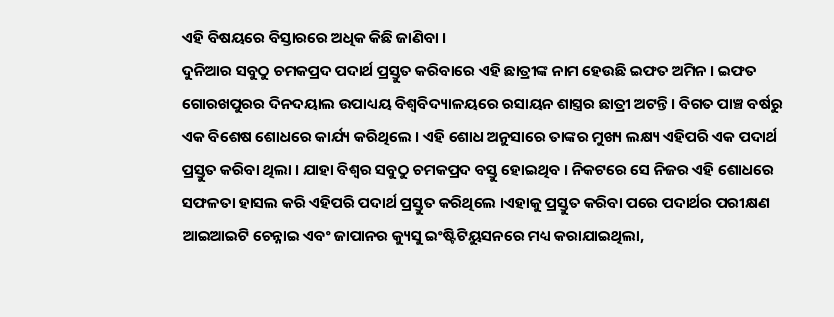ଏହି ବିଷୟରେ ବିସ୍ତାରରେ ଅଧିକ କିଛି ଜାଣିବା ।
ଦୁନିଆର ସବୁଠୁ ଚମକପ୍ରଦ ପଦାର୍ଥ ପ୍ରସ୍ତୁତ କରିବାରେ ଏହି ଛାତ୍ରୀଙ୍କ ନାମ ହେଉଛି ଇଫତ ଅମିନ । ଇଫତ ଗୋରଖପୁରର ଦିନଦୟାଲ ଉପାଧ୍ୟୟ ବିଶ୍ୱବିଦ୍ୟାଳୟରେ ରସାୟନ ଶାସ୍ତ୍ରର ଛାତ୍ରୀ ଅଟନ୍ତି । ବିଗତ ପାଞ୍ଚ ବର୍ଷରୁ ଏକ ବିଶେଷ ଶୋଧରେ କାର୍ଯ୍ୟ କରିଥିଲେ । ଏହି ଶୋଧ ଅନୁସାରେ ତାଙ୍କର ମୁଖ୍ୟ ଲକ୍ଷ୍ୟ ଏହିପରି ଏକ ପଦାର୍ଥ ପ୍ରସ୍ତୁତ କରିବା ଥିଲା । ଯାହା ବିଶ୍ୱର ସବୁଠୁ ଚମକପ୍ରଦ ବସ୍ତୁ ହୋଇଥିବ । ନିକଟରେ ସେ ନିଜର ଏହି ଶୋଧରେ ସଫଳତା ହାସଲ କରି ଏହିପରି ପଦାର୍ଥ ପ୍ରସ୍ତୁତ କରିଥିଲେ ।ଏହାକୁ ପ୍ରସ୍ତୁତ କରିବା ପରେ ପଦାର୍ଥର ପରୀକ୍ଷଣ ଆଇଆଇଟି ଚେନ୍ନାଇ ଏବଂ ଜାପାନର କ୍ୟୁସୁ ଇଂଷ୍ଟିଟିୟୁସନରେ ମଧ୍ୟ କରାଯାଇଥିଲା,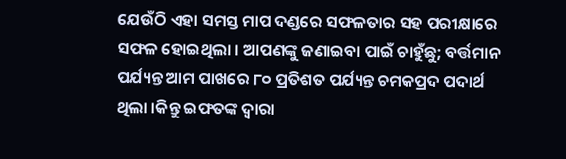ଯେଉଁଠି ଏହା ସମସ୍ତ ମାପ ଦଣ୍ଡରେ ସଫଳତାର ସହ ପରୀକ୍ଷାରେ ସଫଳ ହୋଇଥିଲା । ଆପଣଙ୍କୁ ଜଣାଇବା ପାଇଁ ଚାହୁଁଛୁ; ବର୍ତ୍ତମାନ ପର୍ଯ୍ୟନ୍ତ ଆମ ପାଖରେ ୮୦ ପ୍ରତିଶତ ପର୍ଯ୍ୟନ୍ତ ଚମକପ୍ରଦ ପଦାର୍ଥ ଥିଲା ।କିନ୍ତୁ ଇଫତଙ୍କ ଦ୍ୱାରା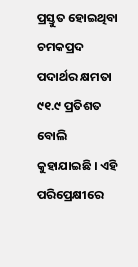ପ୍ରସ୍ତୁତ ହୋଇଥିବା ଚମକପ୍ରଦ ପଦାର୍ଥର କ୍ଷମତା ୯୧.୯ ପ୍ରତିଶତ ବୋଲି କୁହାଯାଇଛି । ଏହି ପରିପ୍ରେକ୍ଷୀରେ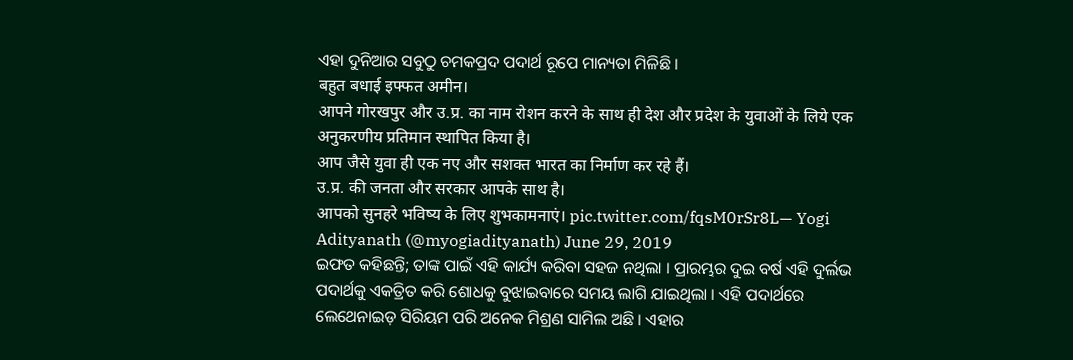ଏହା ଦୁନିଆର ସବୁଠୁ ଚମକପ୍ରଦ ପଦାର୍ଥ ରୂପେ ମାନ୍ୟତା ମିଳିଛି ।
बहुत बधाई इफ्फत अमीन।
आपने गोरखपुर और उ.प्र. का नाम रोशन करने के साथ ही देश और प्रदेश के युवाओं के लिये एक अनुकरणीय प्रतिमान स्थापित किया है।
आप जैसे युवा ही एक नए और सशक्त भारत का निर्माण कर रहे हैं।
उ.प्र. की जनता और सरकार आपके साथ है।
आपको सुनहरे भविष्य के लिए शुभकामनाएं। pic.twitter.com/fqsM0rSr8L— Yogi Adityanath (@myogiadityanath) June 29, 2019
ଇଫତ କହିଛନ୍ତି; ତାଙ୍କ ପାଇଁ ଏହି କାର୍ଯ୍ୟ କରିବା ସହଜ ନଥିଲା । ପ୍ରାରମ୍ଭର ଦୁଇ ବର୍ଷ ଏହି ଦୁର୍ଲଭ ପଦାର୍ଥକୁ ଏକତ୍ରିତ କରି ଶୋଧକୁ ବୁଝାଇବାରେ ସମୟ ଲାଗି ଯାଇଥିଲା । ଏହି ପଦାର୍ଥରେ ଲେଥେନାଇଡ଼ ସିରିୟମ ପରି ଅନେକ ମିଶ୍ରଣ ସାମିଲ ଅଛି । ଏହାର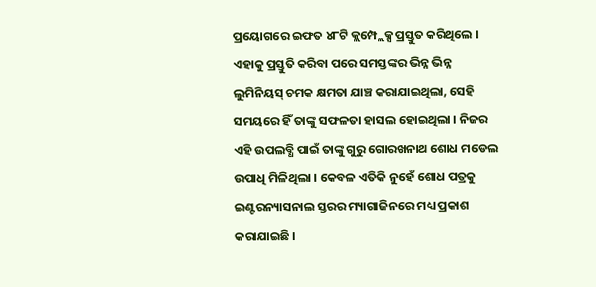ପ୍ରୟୋଗରେ ଇଫତ ୪୮ଟି କ୍ଲମ୍ପ୍ଲେକ୍ସ ପ୍ରସ୍ତୁତ କରିଥିଲେ । ଏହାକୁ ପ୍ରସ୍ତୁତି କରିବା ପରେ ସମସ୍ତଙ୍କର ଭିନ୍ନ ଭିନ୍ନ ଲୁମିନିୟସ୍ ଚମକ କ୍ଷମତା ଯାଞ୍ଚ କରାଯାଇଥିଲା, ସେହି ସମୟରେ ହିଁ ତାଙ୍କୁ ସଫଳତା ହାସଲ ହୋଇଥିଲା । ନିଜର ଏହି ଉପଲବ୍ଧି ପାଇଁ ତାଙ୍କୁ ଗୁରୁ ଗୋରଖନାଥ ଶୋଧ ମଡେଲ ଉପାଧି ମିଳିଥିଲା । କେବଳ ଏତିକି ନୁହେଁ ଶୋଧ ପତ୍ରକୁ ଇଣ୍ଟରନ୍ୟାସନାଲ ସ୍ତରର ମ୍ୟାଗାଜିନରେ ମଧ୍ୟ ପ୍ରକାଶ କରାଯାଇଛି ।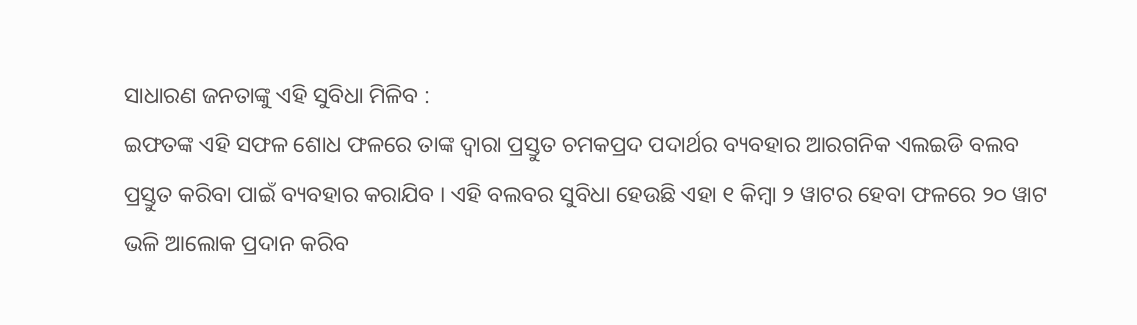ସାଧାରଣ ଜନତାଙ୍କୁ ଏହି ସୁବିଧା ମିଳିବ :
ଇଫତଙ୍କ ଏହି ସଫଳ ଶୋଧ ଫଳରେ ତାଙ୍କ ଦ୍ୱାରା ପ୍ରସ୍ତୁତ ଚମକପ୍ରଦ ପଦାର୍ଥର ବ୍ୟବହାର ଆରଗନିକ ଏଲଇଡି ବଲବ ପ୍ରସ୍ତୁତ କରିବା ପାଇଁ ବ୍ୟବହାର କରାଯିବ । ଏହି ବଲବର ସୁବିଧା ହେଉଛି ଏହା ୧ କିମ୍ବା ୨ ୱାଟର ହେବା ଫଳରେ ୨୦ ୱାଟ ଭଳି ଆଲୋକ ପ୍ରଦାନ କରିବ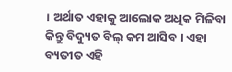। ଅର୍ଥାତ ଏହାକୁ ଆଲୋକ ଅଧିକ ମିଳିବା କିନ୍ତୁ ବିଦ୍ୟୁତ ବିଲ୍ କମ ଆସିବ । ଏହା ବ୍ୟତୀତ ଏହି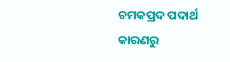ଚମକପ୍ରଦ ପଦାର୍ଥ କାରଣରୁ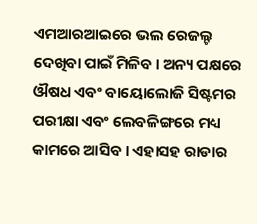ଏମଆରଆଇରେ ଭଲ ରେଜଲ୍ଟ ଦେଖିବା ପାଇଁ ମିଳିବ । ଅନ୍ୟ ପକ୍ଷରେ ଔଷଧ ଏବଂ ବାୟୋଲୋଜି ସିଷ୍ଟମର ପରୀକ୍ଷା ଏବଂ ଲେବଳିଙ୍ଗରେ ମଧ୍ୟ କାମରେ ଆସିବ । ଏହାସହ ରାଡାର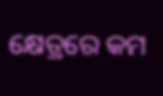କ୍ଷେତ୍ରରେ କମ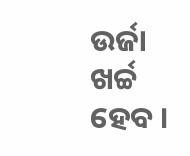ଉର୍ଜା ଖର୍ଚ୍ଚ ହେବ ।